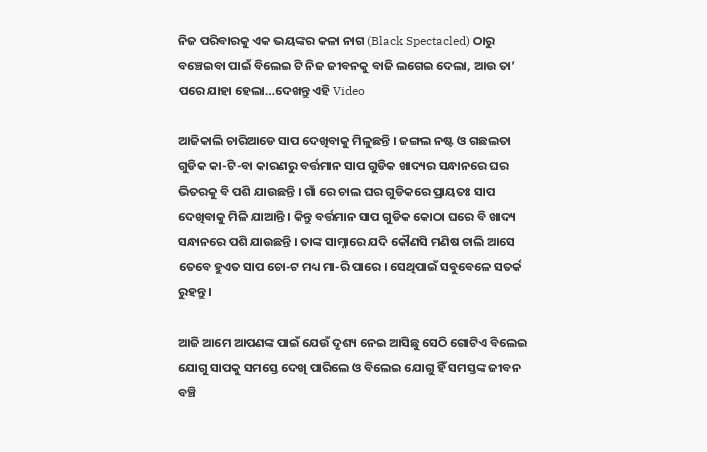ନିଜ ପରିବାରକୁ ଏକ ଭୟଙ୍କର କଳା ନାଗ (Black Spectacled) ଠାରୁ ବଞ୍ଚେଇବା ପାଇଁ ବିଲେଇ ଟି ନିଜ ଜୀବନକୁ ବାଜି ଲଗେଇ ଦେଲା, ଆଉ ତା’ ପରେ ଯାହା ହେଲା…ଦେଖନ୍ତୁ ଏହି Video

ଆଜିକାଲି ଚାରିଆଡେ ସାପ ଦେଖିବାକୁ ମିଳୁଛନ୍ତି । ଜଙ୍ଗଲ ନଷ୍ଟ ଓ ଗଛଲତା ଗୁଡିକ କା-ଟି-ବା କାରଣରୁ ବର୍ତ୍ତମାନ ସାପ ଗୁଡିକ ଖାଦ୍ୟର ସନ୍ଧାନରେ ଘର ଭିତରକୁ ବି ପଶି ଯାଉଛନ୍ତି । ଗାଁ ରେ ଚାଲ ଘର ଗୁଡିକରେ ପ୍ରାୟତଃ ସାପ ଦେଖିବାକୁ ମିଳି ଯାଆନ୍ତି । କିନ୍ତୁ ବର୍ତ୍ତମାନ ସାପ ଗୁଡିକ କୋଠା ଘରେ ବି ଖାଦ୍ୟ ସନ୍ଧାନରେ ପଶି ଯାଉଛନ୍ତି । ତାଙ୍କ ସାମ୍ନାରେ ଯଦି କୌଣସି ମଣିଷ ଚାଲି ଆସେ ତେବେ ହୁଏତ ସାପ ଚୋ-ଟ ମଧ୍ୟ ମା-ରି ପାରେ । ସେଥିପାଇଁ ସବୁବେଳେ ସତର୍କ ରୁହନ୍ତୁ ।

ଆଜି ଆମେ ଆପଣଙ୍କ ପାଇଁ ଯେଉଁ ଦୃଶ୍ୟ ନେଇ ଆସିଛୁ ସେଠି ଗୋଟିଏ ବିଲେଇ ଯୋଗୁ ସାପକୁ ସମସ୍ତେ ଦେଖି ପାରିଲେ ଓ ବିଲେଇ ଯୋଗୁ ହିଁ ସମସ୍ତଙ୍କ ଜୀବନ ବଞ୍ଚି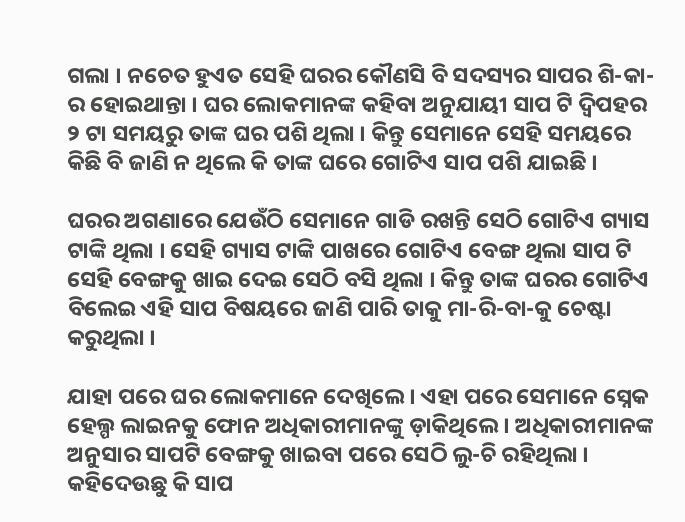ଗଲା । ନଚେତ ହୁଏତ ସେହି ଘରର କୌଣସି ବି ସଦସ୍ୟର ସାପର ଶି-କା-ର ହୋଇଥାନ୍ତା । ଘର ଲୋକମାନଙ୍କ କହିବା ଅନୁଯାୟୀ ସାପ ଟି ଦ୍ଵିପହର ୨ ଟା ସମୟରୁ ତାଙ୍କ ଘର ପଶି ଥିଲା । କିନ୍ତୁ ସେମାନେ ସେହି ସମୟରେ କିଛି ବି ଜାଣି ନ ଥିଲେ କି ତାଙ୍କ ଘରେ ଗୋଟିଏ ସାପ ପଶି ଯାଇଛି ।

ଘରର ଅଗଣାରେ ଯେଉଁଠି ସେମାନେ ଗାଡି ରଖନ୍ତି ସେଠି ଗୋଟିଏ ଗ୍ୟାସ ଟାଙ୍କି ଥିଲା । ସେହି ଗ୍ୟାସ ଟାଙ୍କି ପାଖରେ ଗୋଟିଏ ବେଙ୍ଗ ଥିଲା ସାପ ଟି ସେହି ବେଙ୍ଗକୁ ଖାଇ ଦେଇ ସେଠି ବସି ଥିଲା । କିନ୍ତୁ ତାଙ୍କ ଘରର ଗୋଟିଏ ବିଲେଇ ଏହି ସାପ ବିଷୟରେ ଜାଣି ପାରି ତାକୁ ମା-ରି-ବା-କୁ ଚେଷ୍ଟା କରୁଥିଲା ।

ଯାହା ପରେ ଘର ଲୋକମାନେ ଦେଖିଲେ । ଏହା ପରେ ସେମାନେ ସ୍ନେକ ହେଲ୍ପ ଲାଇନକୁ ଫୋନ ଅଧିକାରୀମାନଙ୍କୁ ଡ଼ାକିଥିଲେ । ଅଧିକାରୀମାନଙ୍କ ଅନୁସାର ସାପଟି ବେଙ୍ଗକୁ ଖାଇବା ପରେ ସେଠି ଲୁ-ଚି ରହିଥିଲା । କହିଦେଉଛୁ କି ସାପ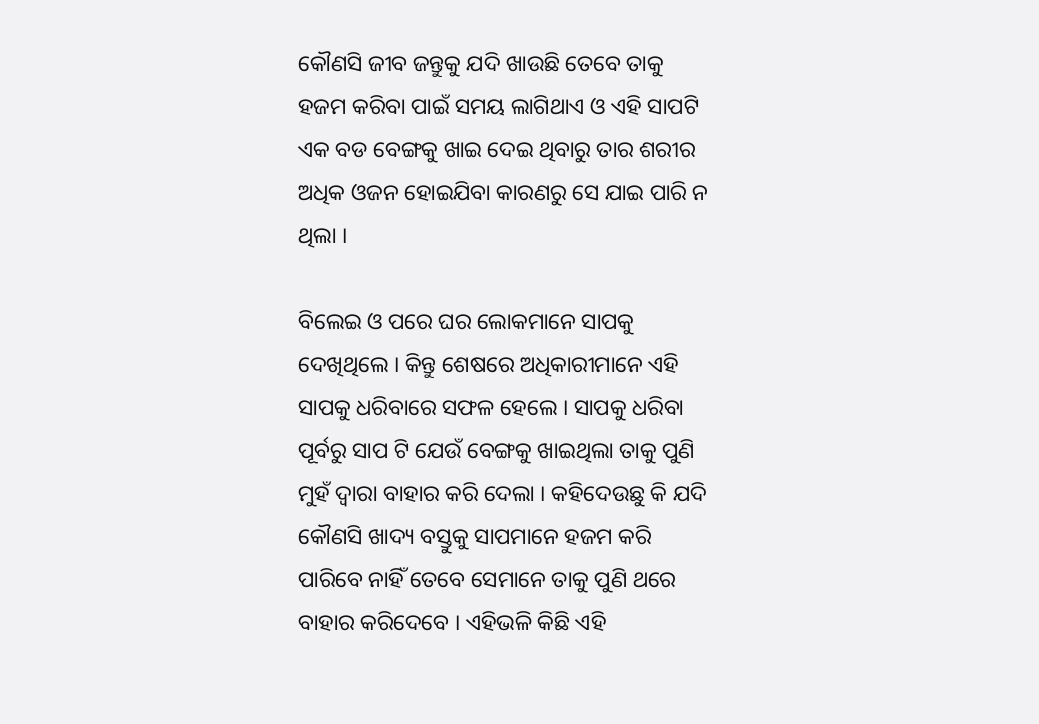କୌଣସି ଜୀବ ଜନ୍ତୁକୁ ଯଦି ଖାଉଛି ତେବେ ତାକୁ ହଜମ କରିବା ପାଇଁ ସମୟ ଲାଗିଥାଏ ଓ ଏହି ସାପଟି ଏକ ବଡ ବେଙ୍ଗକୁ ଖାଇ ଦେଇ ଥିବାରୁ ତାର ଶରୀର ଅଧିକ ଓଜନ ହୋଇଯିବା କାରଣରୁ ସେ ଯାଇ ପାରି ନ ଥିଲା ।

ବିଲେଇ ଓ ପରେ ଘର ଲୋକମାନେ ସାପକୁ ଦେଖିଥିଲେ । କିନ୍ତୁ ଶେଷରେ ଅଧିକାରୀମାନେ ଏହି ସାପକୁ ଧରିବାରେ ସଫଳ ହେଲେ । ସାପକୁ ଧରିବା ପୂର୍ବରୁ ସାପ ଟି ଯେଉଁ ବେଙ୍ଗକୁ ଖାଇଥିଲା ତାକୁ ପୁଣି ମୁହଁ ଦ୍ଵାରା ବାହାର କରି ଦେଲା । କହିଦେଉଛୁ କି ଯଦି କୌଣସି ଖାଦ୍ୟ ବସ୍ତୁକୁ ସାପମାନେ ହଜମ କରି ପାରିବେ ନାହିଁ ତେବେ ସେମାନେ ତାକୁ ପୁଣି ଥରେ ବାହାର କରିଦେବେ । ଏହିଭଳି କିଛି ଏହି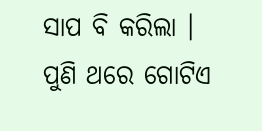ସାପ ବି କରିଲା । ପୁଣି ଥରେ ଗୋଟିଏ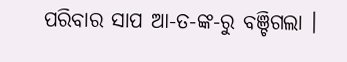ପରିବାର ସାପ ଆ-ତ-ଙ୍କ-ରୁ ବଞ୍ଚିଗଲା ।